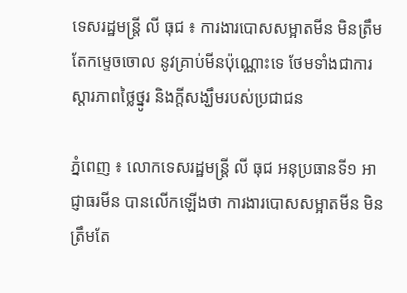ទេសរដ្ឋមន្រ្តី លី ធុជ ៖ ការងារបោសសម្អាតមីន មិនត្រឹមតែកម្ទេចចោល នូវគ្រាប់មីនប៉ុណ្ណោះទេ ថែមទាំងជាការស្តារភាពថ្លៃថ្នូរ និងក្តីសង្ឃឹមរបស់ប្រជាជន

ភ្នំពេញ ៖ លោកទេសរដ្ឋមន្រ្តី លី ធុជ អនុប្រធានទី១ អាជ្ញាធរមីន បានលើកឡើងថា ការងារបោសសម្អាតមីន មិនត្រឹមតែ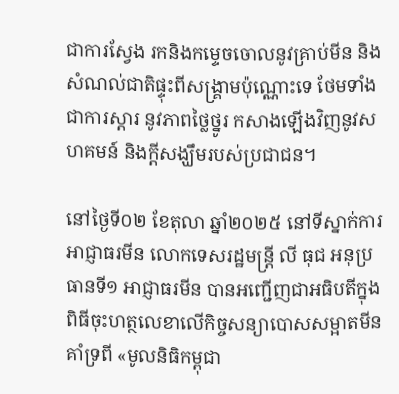ជាការស្វែង រកនិងកម្ទេចចោលនូវគ្រាប់មីន និងសំណល់ជាតិផ្ទុះពីសង្រ្គាមប៉ុណ្ណោះទេ ថែមទាំងជាការស្តារ នូវភាពថ្លៃថ្នូរ កសាងឡើងវិញនូវសហគមន៍ និងក្តីសង្ឃឹមរបស់ប្រជាជន។

នៅថ្ងៃទី០២ ខែតុលា ឆ្នាំ២០២៥ នៅទីស្នាក់ការអាជ្ញាធរមីន លោកទេសរដ្ឋមន្រ្តី លី ធុជ អនុប្រធានទី១ អាជ្ញាធរមីន បានអញ្ជើញជាអធិបតីក្នុងពិធីចុះហត្ថលេខាលើកិច្ចសន្យាបោសសម្អាតមីន គាំទ្រពី «មូលនិធិកម្ពុជា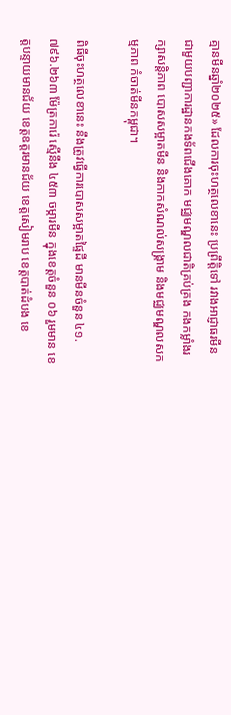គ្មានមីនឆ្នាំ២០២៥» ដែលការចុះហត្ថលេខានេះ ប្រព្រឹត្តិទៅ រវាងអាជ្ញាធរមីន ជាមួយបញ្ជាការដ្ឋានកងទ័ពជើងគោក មជ្ឈមណ្ឌលជាតិគ្រប់គ្រង កងកម្លាំងរក្សាសន្តិភាព បោសសម្អាតមីន និងកាកសំណល់សង្រ្គាម និងមជ្ឈមណ្ឌលសកម្មភាព កំចាត់មីនកម្ពុជា។

ពិធីចុះហត្ថលេខានេះ នឹងត្រូវធ្វើការបោសសម្អាតផ្ទៃដី មានមីនចំនួន ៤១.៧៩៦.២៦៣ ម៉ែត្រការ៉េ ស្មើនឹង ៤៥៣ ចម្ការមីន ក្នុងខេត្តចំនួន ០៦ រួមមាន ខេត្តបន្ទាយមានជ័យ ខេត្តឧត្តរមានជ័យ ខេត្តសៀមរាប ខេត្តបាត់ដំបង ខេ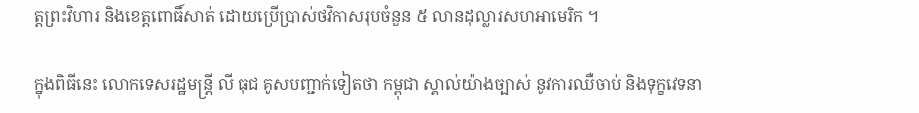ត្តព្រះវិហារ និងខេត្តពោធិ៍សាត់ ដោយប្រើប្រាស់ថវិកាសរុបចំនួន ៥ លានដុល្លារសហអាមេរិក ។

ក្នុងពិធីនេះ លោកទេសរដ្ឋមន្រ្តី លី ធុជ គូសបញ្ជាក់ទៀតថា កម្ពុជា ស្គាល់យ៉ាងច្បាស់ នូវការឈឺចាប់ និងទុក្ខវេទនា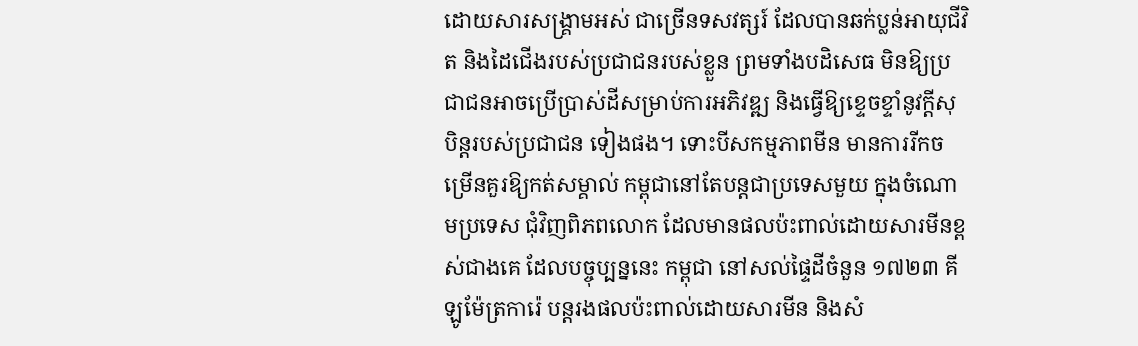ដោយសារសង្រ្គាមអស់ ជាច្រើនទសវត្សរ៍ ដែលបានឆក់ប្លន់អាយុជីវិត និងដៃជើងរបស់ប្រជាជនរបស់ខ្លួន ព្រមទាំងបដិសេធ មិនឱ្យប្រជាជនអាចប្រើប្រាស់ដីសម្រាប់ការអភិវឌ្ឍ និងធ្វើឱ្យខ្ទេចខ្ទាំនូវក្តីសុបិន្តរបស់ប្រជាជន ទៀងផង។ ទោះបីសកម្មភាពមីន មានការរីកចម្រើនគួរឱ្យកត់សម្គាល់ កម្ពុជានៅតែបន្តជាប្រទេសមួយ ក្នុងចំណោមប្រទេស ជុំវិញពិភពលោក ដែលមានផលប៉ះពាល់ដោយសារមីនខ្ពស់ជាងគេ ដែលបច្ចុប្បន្ននេះ កម្ពុជា នៅសល់ផ្ទៃដីចំនួន ១៧២៣ គីឡូម៉ែត្រការ៉េ បន្តរងផលប៉ះពាល់ដោយសារមីន និងសំ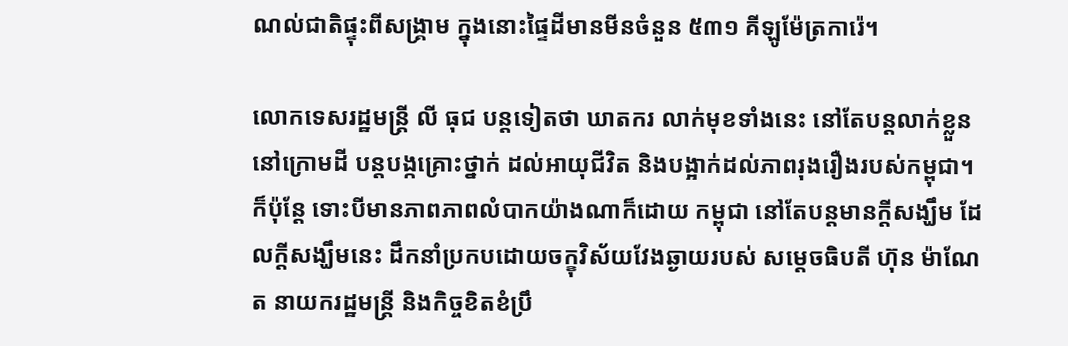ណល់ជាតិផ្ទុះពីសង្រ្គាម ក្នុងនោះផ្ទៃដីមានមីនចំនួន ៥៣១ គីឡូម៉ែត្រការ៉េ។

លោកទេសរដ្ឋមន្រ្តី លី ធុជ បន្តទៀតថា ឃាតករ លាក់មុខទាំងនេះ នៅតែបន្តលាក់ខ្លួននៅក្រោមដី បន្តបង្កគ្រោះថ្នាក់ ដល់អាយុជីវិត និងបង្អាក់ដល់ភាពរុងរឿងរបស់កម្ពុជា។ ក៏ប៉ុន្តែ ទោះបីមានភាពភាពលំបាកយ៉ាងណាក៏ដោយ កម្ពុជា នៅតែបន្តមានក្តីសង្ឃឹម ដែលក្តីសង្ឃឹមនេះ ដឹកនាំប្រកបដោយចក្ខុវិស័យវែងឆ្ងាយរបស់ សម្តេចធិបតី ហ៊ុន ម៉ាណែត នាយករដ្ឋមន្រ្តី និងកិច្ចខិតខំប្រឹ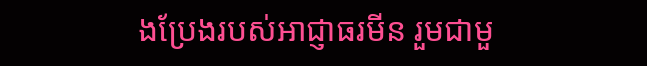ងប្រែងរបស់អាជ្ញាធរមីន រួមជាមួ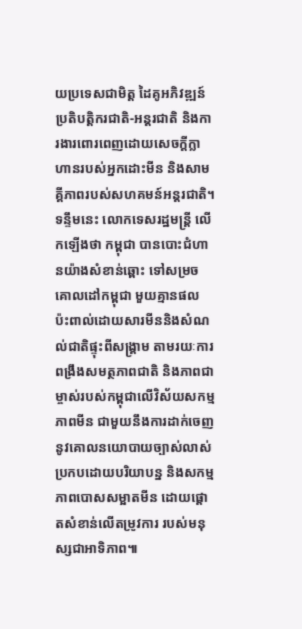យប្រទេសជាមិត្ត ដៃគូអភិវឌ្ឍន៍ ប្រតិបត្តិករជាតិ-អន្តរជាតិ និងការងារពោរពេញដោយសេចក្តីក្លាហានរបស់អ្នកដោះមីន និងសាមគ្គីភាពរបស់សហគមន៍អន្តរជាតិ។
ទន្ទឹមនេះ លោកទេសរដ្ឋមន្រ្តី លើកឡើងថា កម្ពុជា បានបោះជំហានយ៉ាងសំខាន់ឆ្ពោះ ទៅសម្រចគោលដៅកម្ពុជា មួយគ្មានផល ប៉ះពាល់ដោយសារមីននិងសំណល់ជាតិផ្ទុះពីសង្រ្គាម តាមរយៈការពង្រឹងសមត្ថភាពជាតិ និងភាពជាម្ចាស់របស់កម្ពុជាលើវិស័យសកម្មភាពមីន ជាមួយនឹងការដាក់ចេញ នូវគោលនយោបាយច្បាស់លាស់ ប្រកបដោយបរិយាបន្ន និងសកម្មភាពបោសសម្អាតមីន ដោយផ្តោតសំខាន់លើតម្រូវការ របស់មនុស្សជាអាទិភាព៕